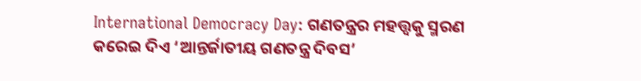International Democracy Day: ଗଣତନ୍ତ୍ରର ମହତ୍ତ୍ୱକୁ ସ୍ମରଣ କରେଇ ଦିଏ ‘ଆନ୍ତର୍ଜାତୀୟ ଗଣତନ୍ତ୍ର ଦିବସ’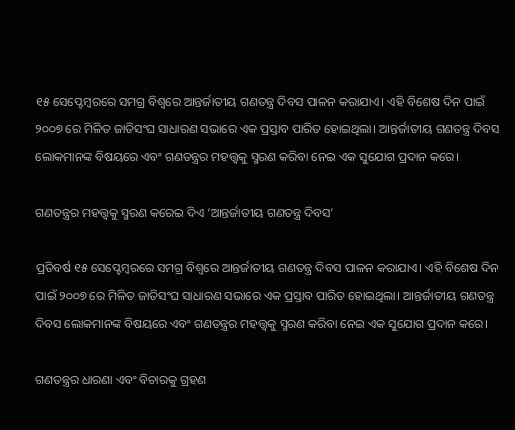୧୫ ସେପ୍ଟେମ୍ବରରେ ସମଗ୍ର ବିଶ୍ୱରେ ଆନ୍ତର୍ଜାତୀୟ ଗଣତନ୍ତ୍ର ଦିବସ ପାଳନ କରାଯାଏ। ଏହି ବିଶେଷ ଦିନ ପାଇଁ ୨୦୦୭ ରେ ମିଳିତ ଜାତିସଂଘ ସାଧାରଣ ସଭାରେ ଏକ ପ୍ରସ୍ତାବ ପାରିତ ହୋଇଥିଲା। ଆନ୍ତର୍ଜାତୀୟ ଗଣତନ୍ତ୍ର ଦିବସ ଲୋକମାନଙ୍କ ବିଷୟରେ ଏବଂ ଗଣତନ୍ତ୍ରର ମହତ୍ତ୍ୱକୁ ସ୍ମରଣ କରିବା ନେଇ ଏକ ସୁଯୋଗ ପ୍ରଦାନ କରେ।

ଗଣତନ୍ତ୍ରର ମହତ୍ତ୍ୱକୁ ସ୍ମରଣ କରେଇ ଦିଏ ‘ଆନ୍ତର୍ଜାତୀୟ ଗଣତନ୍ତ୍ର ଦିବସ’

ପ୍ରତିବର୍ଷ ୧୫ ସେପ୍ଟେମ୍ବରରେ ସମଗ୍ର ବିଶ୍ୱରେ ଆନ୍ତର୍ଜାତୀୟ ଗଣତନ୍ତ୍ର ଦିବସ ପାଳନ କରାଯାଏ। ଏହି ବିଶେଷ ଦିନ ପାଇଁ ୨୦୦୭ ରେ ମିଳିତ ଜାତିସଂଘ ସାଧାରଣ ସଭାରେ ଏକ ପ୍ରସ୍ତାବ ପାରିତ ହୋଇଥିଲା। ଆନ୍ତର୍ଜାତୀୟ ଗଣତନ୍ତ୍ର ଦିବସ ଲୋକମାନଙ୍କ ବିଷୟରେ ଏବଂ ଗଣତନ୍ତ୍ରର ମହତ୍ତ୍ୱକୁ ସ୍ମରଣ କରିବା ନେଇ ଏକ ସୁଯୋଗ ପ୍ରଦାନ କରେ।

ଗଣତନ୍ତ୍ରର ଧାରଣା ଏବଂ ବିଚାରକୁ ଗ୍ରହଣ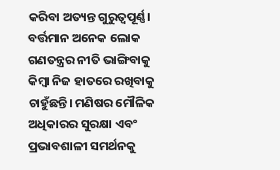କରିବା ଅତ୍ୟନ୍ତ ଗୁରୁତ୍ୱପୂର୍ଣ୍ଣ। ବର୍ତ୍ତମାନ ଅନେକ ଲୋକ ଗଣତନ୍ତ୍ରର ନୀତି ଭାଙ୍ଗିବାକୁ କିମ୍ବା ନିଜ ହାତରେ ରଖିବାକୁ ଚାହୁଁଛନ୍ତି। ମଣିଷର ମୌଳିକ ଅଧିକାରର ସୁରକ୍ଷା ଏବଂ ପ୍ରଭାବଶାଳୀ ସମର୍ଥନକୁ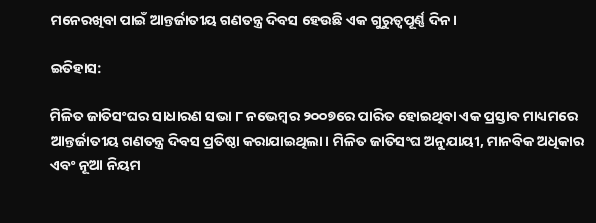ମନେରଖିବା ପାଇଁ ଆନ୍ତର୍ଜାତୀୟ ଗଣତନ୍ତ୍ର ଦିବସ ହେଉଛି ଏକ ଗୁରୁତ୍ୱପୂର୍ଣ୍ଣ ଦିନ।

ଇତିହାସ:

ମିଳିତ ଜାତିସଂଘର ସାଧାରଣ ସଭା ୮ ନଭେମ୍ବର ୨୦୦୭ରେ ପାରିତ ହୋଇଥିବା ଏକ ପ୍ରସ୍ତାବ ମାଧ୍ୟମରେ ଆନ୍ତର୍ଜାତୀୟ ଗଣତନ୍ତ୍ର ଦିବସ ପ୍ରତିଷ୍ଠା କରାଯାଇଥିଲା। ମିଳିତ ଜାତିସଂଘ ଅନୁଯାୟୀ, ମାନବିକ ଅଧିକାର ଏବଂ ନୂଆ ନିୟମ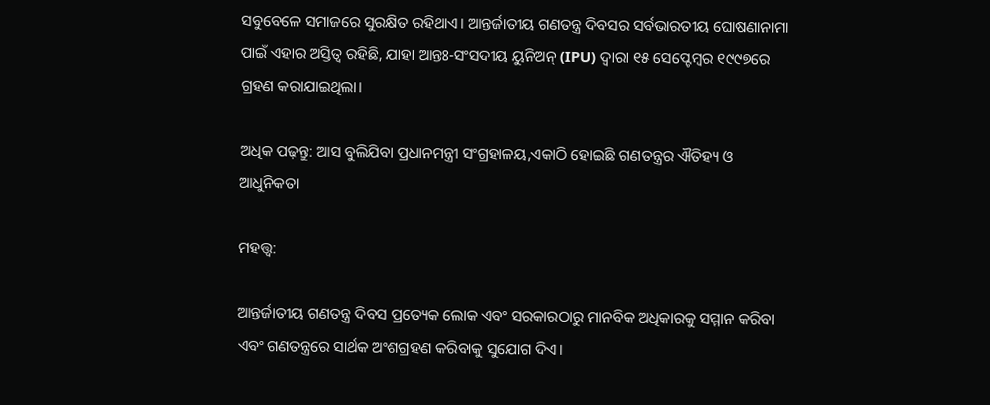ସବୁବେଳେ ସମାଜରେ ସୁରକ୍ଷିତ ରହିଥାଏ। ଆନ୍ତର୍ଜାତୀୟ ଗଣତନ୍ତ୍ର ଦିବସର ସର୍ବଭାରତୀୟ ଘୋଷଣାନାମା ପାଇଁ ଏହାର ଅସ୍ତିତ୍ୱ ରହିଛି, ଯାହା ଆନ୍ତଃ-ସଂସଦୀୟ ୟୁନିଅନ୍ (IPU) ଦ୍ୱାରା ୧୫ ସେପ୍ଟେମ୍ବର ୧୯୯୭ରେ ଗ୍ରହଣ କରାଯାଇଥିଲା।

ଅଧିକ ପଢ଼ନ୍ତୁ: ଆସ ବୁଲିଯିବା ପ୍ରଧାନମନ୍ତ୍ରୀ ସଂଗ୍ରହାଳୟ,ଏକାଠି ହୋଇଛି ଗଣତନ୍ତ୍ରର ଐତିହ୍ୟ ଓ ଆଧୁନିକତା

ମହତ୍ତ୍ୱ:

ଆନ୍ତର୍ଜାତୀୟ ଗଣତନ୍ତ୍ର ଦିବସ ପ୍ରତ୍ୟେକ ଲୋକ ଏବଂ ସରକାରଠାରୁ ମାନବିକ ଅଧିକାରକୁ ସମ୍ମାନ କରିବା ଏବଂ ଗଣତନ୍ତ୍ରରେ ସାର୍ଥକ ଅଂଶଗ୍ରହଣ କରିବାକୁ ସୁଯୋଗ ଦିଏ।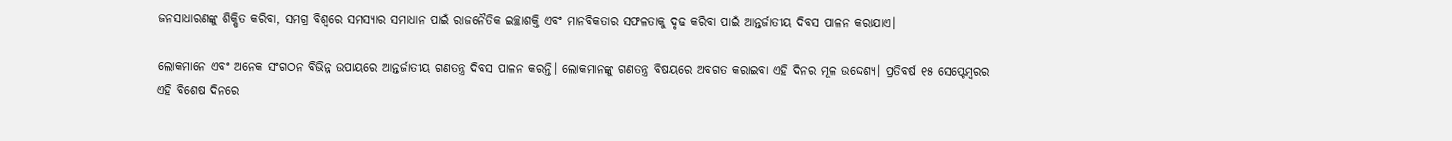ଜନସାଧାରଣଙ୍କୁ ଶିକ୍ଷିତ କରିବା, ସମଗ୍ର ବିଶ୍ୱରେ ସମସ୍ୟାର ସମାଧାନ ପାଇଁ ରାଜନୈତିକ ଇଚ୍ଛାଶକ୍ତି ଏବଂ ମାନବିକତାର ସଫଳତାକୁ ଦୃଢ କରିବା ପାଇଁ ଆନ୍ତର୍ଜାତୀୟ ଦିବସ ପାଳନ କରାଯାଏ।

ଲୋକମାନେ ଏବଂ ଅନେକ ସଂଗଠନ ବିଭିନ୍ନ ଉପାୟରେ ଆନ୍ତର୍ଜାତୀୟ ଗଣତନ୍ତ୍ର ଦିବସ ପାଳନ କରନ୍ତି। ଲୋକମାନଙ୍କୁ ଗଣତନ୍ତ୍ର ବିଷୟରେ ଅବଗତ କରାଇବା ଏହି ଦିନର ମୂଳ ଉଦ୍ଦେଶ୍ୟ। ପ୍ରତିବର୍ଷ ୧୫ ସେପ୍ଟେମ୍ବରର ଏହି ବିଶେଷ ଦିନରେ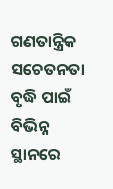ଗଣତାନ୍ତ୍ରିକ ସଚେତନତା ବୃଦ୍ଧି ପାଇଁ ବିଭିନ୍ନ ସ୍ଥାନରେ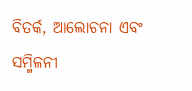ବିତର୍କ, ଆଲୋଚନା ଏବଂ ସମ୍ମିଳନୀ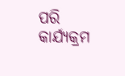ପରି କାର୍ଯ୍ୟକ୍ରମ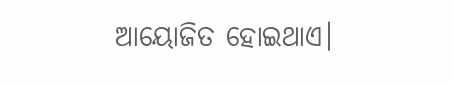ଆୟୋଜିତ ହୋଇଥାଏ।